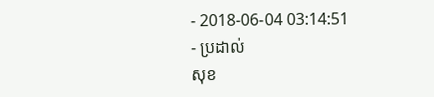- 2018-06-04 03:14:51
- ប្រដាល់
សុខ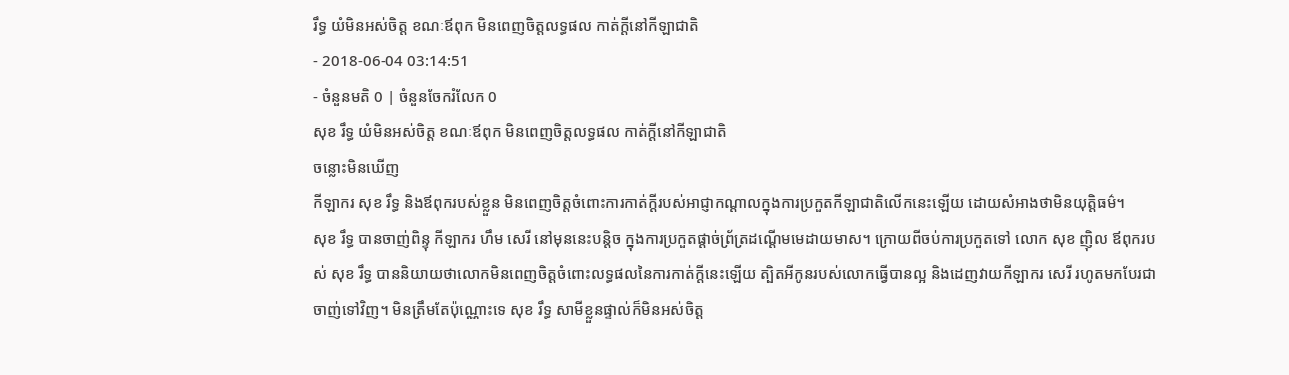រឹទ្ធ យំមិនអស់ចិត្ត ខណៈឪពុក មិនពេញចិត្តលទ្ធផល កាត់ក្ដីនៅកីឡាជាតិ
- 2018-06-04 03:14:51
- ចំនួនមតិ 0 | ចំនួនចែករំលែក 0
សុខ រឹទ្ធ យំមិនអស់ចិត្ត ខណៈឪពុក មិនពេញចិត្តលទ្ធផល កាត់ក្ដីនៅកីឡាជាតិ
ចន្លោះមិនឃើញ
កីឡាករ សុខ រឹទ្ធ និងឪពុករបស់ខ្លួន មិនពេញចិត្តចំពោះការកាត់ក្ដីរបស់អាជ្ញាកណ្ដាលក្នុងការប្រកួតកីឡាជាតិលើកនេះឡើយ ដោយសំអាងថាមិនយុត្តិធម៌។
សុខ រឹទ្ធ បានចាញ់ពិន្ទុ កីឡាករ ហឹម សេរី នៅមុននេះបន្តិច ក្នុងការប្រកួតផ្ដាច់ព្រ័ត្រដណ្ដើមមេដាយមាស។ ក្រោយពីចប់ការប្រកួតទៅ លោក សុខ ញ៉ិល ឪពុករបស់ សុខ រឹទ្ធ បាននិយាយថាលោកមិនពេញចិត្តចំពោះលទ្ធផលនៃការកាត់ក្ដីនេះឡើយ ត្បិតអីកូនរបស់លោកធ្វើបានល្អ និងដេញវាយកីឡាករ សេរី រហូតមកបែរជាចាញ់ទៅវិញ។ មិនត្រឹមតែប៉ុណ្ណោះទេ សុខ រឹទ្ធ សាមីខ្លួនផ្ទាល់ក៏មិនអស់ចិត្ត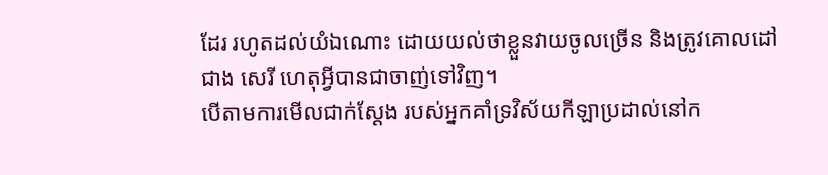ដែរ រហូតដល់យំឯណោះ ដោយយល់ថាខ្លួនវាយចូលច្រើន និងត្រូវគោលដៅជាង សេរី ហេតុអ្វីបានជាចាញ់ទៅវិញ។
បើតាមការមើលជាក់ស្ដែង របស់អ្នកគាំទ្រវិស័យកីឡាប្រដាល់នៅក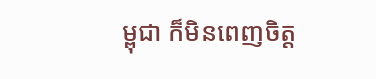ម្ពុជា ក៏មិនពេញចិត្ត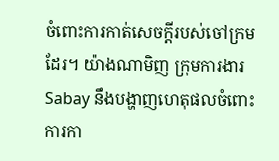ចំពោះការកាត់សេចក្ដីរបស់ចៅក្រមដែរ។ យ៉ាងណាមិញ ក្រុមការងារ Sabay នឹងបង្ហាញហេតុផលចំពោះការកា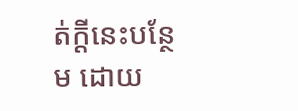ត់ក្ដីនេះបន្ថែម ដោយ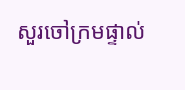សួរចៅក្រមផ្ទាល់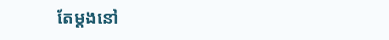តែម្ដងនៅ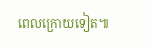ពេលក្រោយទៀត៕